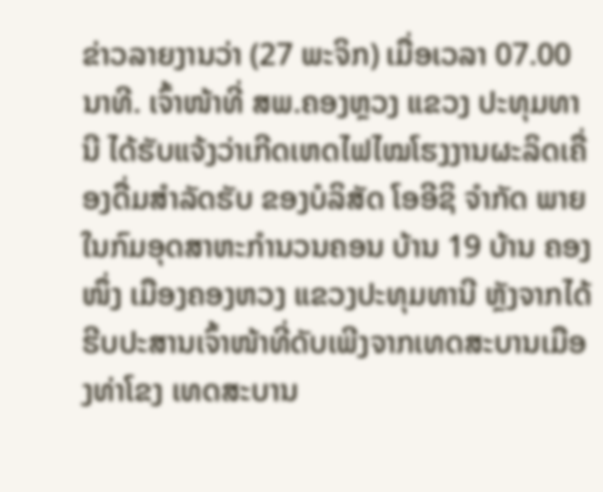ຂ່າວລາຍງານວ່າ (27 ພະຈິກ) ເມື່ອເວລາ 07.00 ນາທີ. ເຈົ້າໜ້າທີ່ ສພ.ຄອງຫຼວງ ແຂວງ ປະທຸມທານີ ໄດ້ຮັບແຈ້ງວ່າເກີດເຫດໄຟໄໝໂຮງງານຜະລິດເຄື່ອງດື່ມສຳລັດຮັບ ຂອງບໍລິສັດ ໂອອີຊິ ຈຳກັດ ພາຍໃນກົມອຸດສາຫະກຳນວນຄອນ ບ້ານ 19 ບ້ານ ຄອງໜຶ່ງ ເມືອງຄອງຫວງ ແຂວງປະທຸມທານີ ຫຼັງຈາກໄດ້ຮີບປະສານເຈົ້າໜ້າທີ່ດັບເພີງຈາກເທດສະບານເມືອງທ່າໂຂງ ເທດສະບານ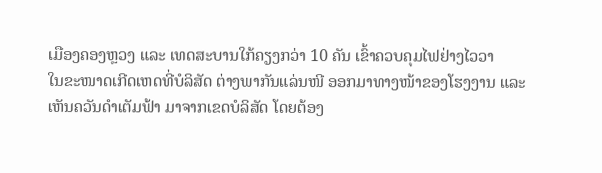ເມືອງຄອງຫຼວງ ແລະ ເທດສະບານໃກ້ຄຽງກວ່າ 10 ຄັນ ເຂົ້າຄວບຄຸມໄຟຢ່າງໄວວາ
ໃນຂະໜາດເກີດເຫດທີ່ບໍລິສັດ ຕ່າງພາກັນແລ່ນໜີ ອອກມາທາງໜ້າຂອງໂຮງງານ ແລະເຫັນຄວັນດຳເຕັມຟ້າ ມາຈາກເຂດບໍລິສັດ ໂດຍຕ້ອງ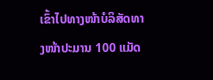ເຂົ້າໄປທາງໜ້າບໍລິສັດທາງໜ້າປະມານ 100 ແມັດ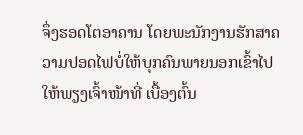ຈຶ່ງຮອດໂຕອາຄານ ໂດຍພະນັກງານຮັກສາຄວາມປອດໄຟບໍ່ໃຫ້ບຸກຄົນພາຍນອກເຂົ້າໄປ ໃຫ້ພຽງເຈົ້າໜ້າທີ່ ເບື້ອງຕົ້ນ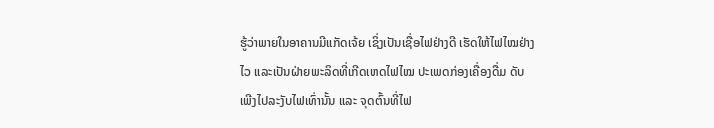ຮູ້ວ່າພາຍໃນອາຄານມີແກັດເຈ້ຍ ເຊິ່ງເປັນເຊື່ອໄຟຢ່າງດີ ເຮັດໃຫ້ໄຟໄໝຢ່າງໄວ ແລະເປັນຝ່າຍພະລິດທີ່ເກີດເຫດໄຟໄໝ ປະເພດກ່ອງເຄື່ອງດື່ມ ດັບເພີງໄປລະງັບໄຟເທົ່ານັ້ນ ແລະ ຈຸດຕົ້ນທີ່ໄຟ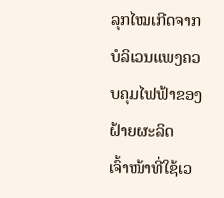ລຸກໄໝເກີດຈາກບໍລິເວນແພງຄວບຄຸມໄຟຟ້າຂອງຝ້າຍຜະລິດ
ເຈົ້າໜ້າທີ່ໃຊ້ເວ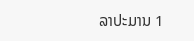ລາປະມານ 1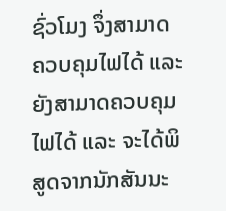ຊົ່ວໂມງ ຈຶ່ງສາມາດຄວບຄຸມໄຟໄດ້ ແລະ ຍັງສາມາດຄວບຄຸມໄຟໄດ້ ແລະ ຈະໄດ້ພິສູດຈາກນັກສັນນະ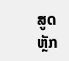ສູດຫຼັກ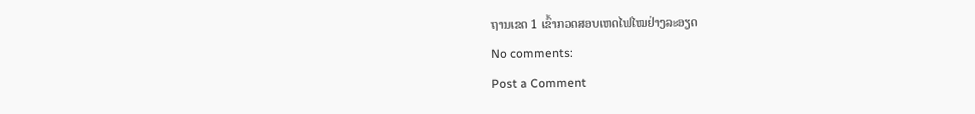ຖານເຂດ 1 ເຂົ້າກວດສອບເຫດໄຟໄໝຢ່າງລະອຽດ
No comments:
Post a Comment